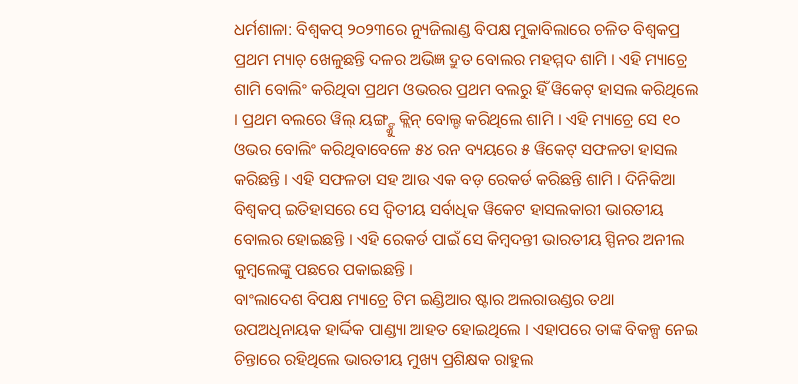ଧର୍ମଶାଳା: ବିଶ୍ବକପ୍ ୨୦୨୩ରେ ନ୍ୟୁଜିଲାଣ୍ଡ ବିପକ୍ଷ ମୁକାବିଲାରେ ଚଳିତ ବିଶ୍ବକପ୍ର ପ୍ରଥମ ମ୍ୟାଚ୍ ଖେଳୁଛନ୍ତି ଦଳର ଅଭିଜ୍ଞ ଦ୍ରୁତ ବୋଲର ମହମ୍ମଦ ଶାମି । ଏହି ମ୍ୟାଚ୍ରେ ଶାମି ବୋଲିଂ କରିଥିବା ପ୍ରଥମ ଓଭରର ପ୍ରଥମ ବଲରୁ ହିଁ ୱିକେଟ୍ ହାସଲ କରିଥିଲେ । ପ୍ରଥମ ବଲରେ ୱିଲ୍ ୟଙ୍ଗ୍ଙ୍କୁ କ୍ଲିନ୍ ବୋଲ୍ଡ କରିଥିଲେ ଶାମି । ଏହି ମ୍ୟାଚ୍ରେ ସେ ୧୦ ଓଭର ବୋଲିଂ କରିଥିବାବେଳେ ୫୪ ରନ ବ୍ୟୟରେ ୫ ୱିକେଟ୍ ସଫଳତା ହାସଲ କରିଛନ୍ତି । ଏହି ସଫଳତା ସହ ଆଉ ଏକ ବଡ଼ ରେକର୍ଡ କରିଛନ୍ତି ଶାମି । ଦିନିକିଆ ବିଶ୍ବକପ୍ ଇତିହାସରେ ସେ ଦ୍ବିତୀୟ ସର୍ବାଧିକ ୱିକେଟ ହାସଲକାରୀ ଭାରତୀୟ ବୋଲର ହୋଇଛନ୍ତି । ଏହି ରେକର୍ଡ ପାଇଁ ସେ କିମ୍ବଦନ୍ତୀ ଭାରତୀୟ ସ୍ପିନର ଅନୀଲ କୁମ୍ବଲେଙ୍କୁ ପଛରେ ପକାଇଛନ୍ତି ।
ବାଂଲାଦେଶ ବିପକ୍ଷ ମ୍ୟାଚ୍ରେ ଟିମ ଇଣ୍ଡିଆର ଷ୍ଟାର ଅଲରାଉଣ୍ଡର ତଥା ଉପଅଧିନାୟକ ହାର୍ଦ୍ଦିକ ପାଣ୍ଡ୍ୟା ଆହତ ହୋଇଥିଲେ । ଏହାପରେ ତାଙ୍କ ବିକଳ୍ପ ନେଇ ଚିନ୍ତାରେ ରହିଥିଲେ ଭାରତୀୟ ମୁଖ୍ୟ ପ୍ରଶିକ୍ଷକ ରାହୁଲ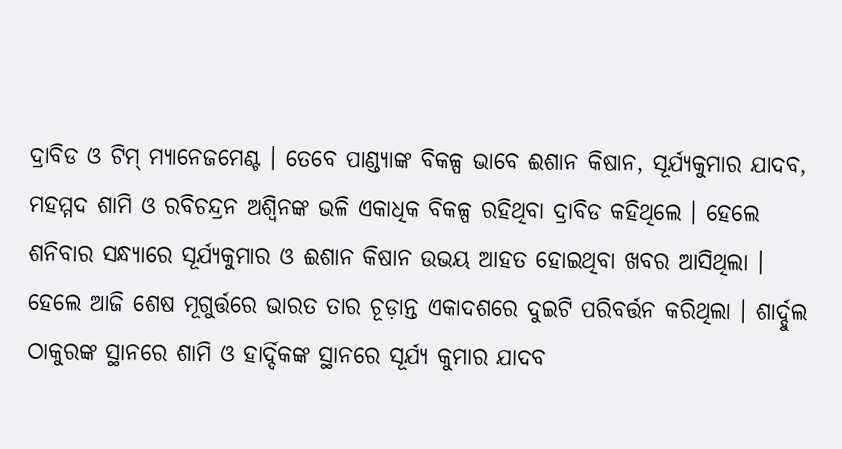ଦ୍ରାବିଡ ଓ ଟିମ୍ ମ୍ୟାନେଜମେଣ୍ଟ । ତେବେ ପାଣ୍ଡ୍ୟାଙ୍କ ବିକଳ୍ପ ଭାବେ ଈଶାନ କିଷାନ, ସୂର୍ଯ୍ୟକୁମାର ଯାଦବ, ମହମ୍ମଦ ଶାମି ଓ ରବିଚନ୍ଦ୍ରନ ଅଶ୍ବିନଙ୍କ ଭଳି ଏକାଧିକ ବିକଳ୍ପ ରହିଥିବା ଦ୍ରାବିଡ କହିଥିଲେ । ହେଲେ ଶନିବାର ସନ୍ଧ୍ୟାରେ ସୂର୍ଯ୍ୟକୁମାର ଓ ଈଶାନ କିଷାନ ଉଭୟ ଆହତ ହୋଇଥିବା ଖବର ଆସିଥିଲା । ହେଲେ ଆଜି ଶେଷ ମୂଗୁର୍ତ୍ତରେ ଭାରତ ତାର ଚୂଡ଼ାନ୍ତ ଏକାଦଶରେ ଦୁଇଟି ପରିବର୍ତ୍ତନ କରିଥିଲା । ଶାର୍ଦ୍ଦୁଲ ଠାକୁରଙ୍କ ସ୍ଥାନରେ ଶାମି ଓ ହାର୍ଦ୍ଦିକଙ୍କ ସ୍ଥାନରେ ସୂର୍ଯ୍ୟ କୁମାର ଯାଦବ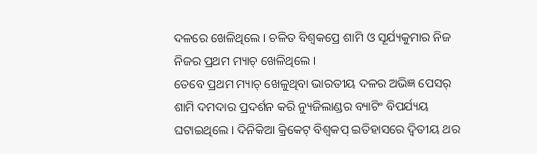ଦଳରେ ଖେଳିଥିଲେ । ଚଳିତ ବିଶ୍ବକପ୍ରେ ଶାମି ଓ ସୂର୍ଯ୍ୟକୁମାର ନିଜ ନିଜର ପ୍ରଥମ ମ୍ୟାଚ୍ ଖେଳିଥିଲେ ।
ତେବେ ପ୍ରଥମ ମ୍ୟାଚ୍ ଖେଳୁଥିବା ଭାରତୀୟ ଦଳର ଅଭିଜ୍ଞ ପେସର୍ ଶାମି ଦମଦାର ପ୍ରଦର୍ଶନ କରି ନ୍ୟୁଜିଲାଣ୍ଡର ବ୍ୟାଟିଂ ବିପର୍ଯ୍ୟୟ ଘଟାଇଥିଲେ । ଦିନିକିଆ କ୍ରିକେଟ୍ ବିଶ୍ବକପ୍ ଇତିହାସରେ ଦ୍ବିତୀୟ ଥର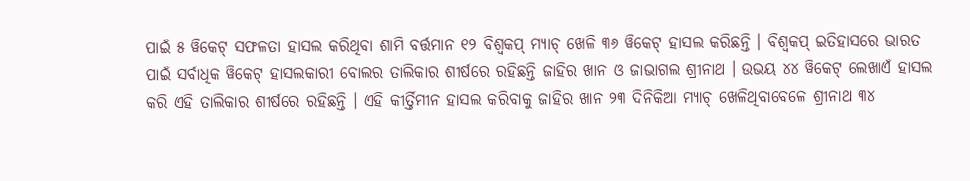ପାଇଁ ୫ ୱିକେଟ୍ ସଫଳତା ହାସଲ କରିଥିବା ଶାମି ବର୍ତ୍ତମାନ ୧୨ ବିଶ୍ବକପ୍ ମ୍ୟାଚ୍ ଖେଳି ୩୬ ୱିକେଟ୍ ହାସଲ କରିଛନ୍ତି । ବିଶ୍ବକପ୍ ଇତିହାସରେ ଭାରତ ପାଇଁ ସର୍ବାଧିକ ୱିକେଟ୍ ହାସଲକାରୀ ବୋଲର ତାଲିକାର ଶୀର୍ଷରେ ରହିଛନ୍ତି ଜାହିର ଖାନ ଓ ଜାଭାଗଲ ଶ୍ରୀନାଥ । ଉଭୟ ୪୪ ୱିକେଟ୍ ଲେଖାଏଁ ହାସଲ କରି ଏହି ତାଲିକାର ଶୀର୍ଷରେ ରହିଛନ୍ତି । ଏହି କୀର୍ତ୍ତିମୀନ ହାସଲ କରିବାକୁ ଜାହିର ଖାନ ୨୩ ଦିନିକିଆ ମ୍ୟାଚ୍ ଖେଳିଥିବାବେଳେ ଶ୍ରୀନାଥ ୩୪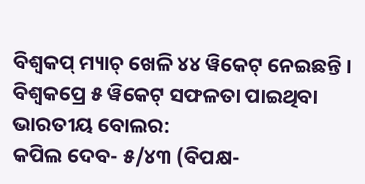ବିଶ୍ବକପ୍ ମ୍ୟାଚ୍ ଖେଳି ୪୪ ୱିକେଟ୍ ନେଇଛନ୍ତି ।
ବିଶ୍ବକପ୍ରେ ୫ ୱିକେଟ୍ ସଫଳତା ପାଇଥିବା ଭାରତୀୟ ବୋଲର:
କପିଲ ଦେବ- ୫/୪୩ (ବିପକ୍ଷ-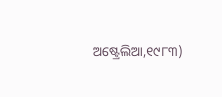ଅଷ୍ଟ୍ରେଲିଆ,୧୯୮୩)